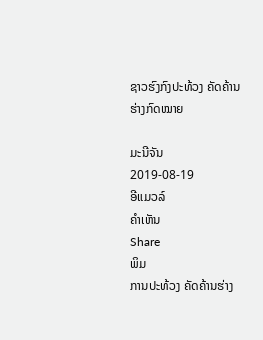ຊາວຮົງກົງປະທ້ວງ ຄັດຄ້ານ ຮ່າງກົດໝາຍ

ມະນີຈັນ
2019-08-19
ອີແມວລ໌
ຄໍາເຫັນ
Share
ພິມ
ການປະທ້ວງ ຄັດຄ້ານຮ່າງ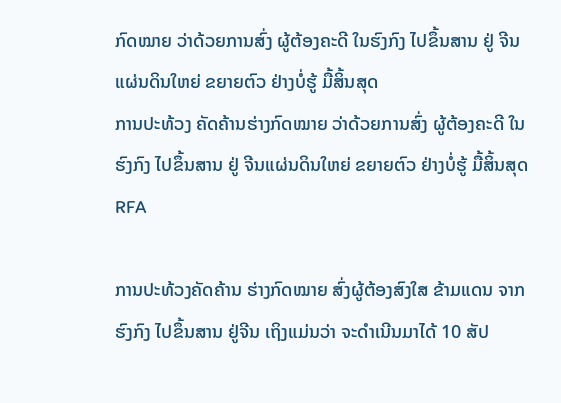ກົດໝາຍ ວ່າດ້ວຍການສົ່ງ ຜູ້ຕ້ອງຄະດີ ໃນຮົງກົງ ໄປຂຶ້ນສານ ຢູ່ ຈີນແຜ່ນດິນໃຫຍ່ ຂຍາຍຕົວ ຢ່າງບໍ່ຮູ້ ມື້ສິ້ນສຸດ
ການປະທ້ວງ ຄັດຄ້ານຮ່າງກົດໝາຍ ວ່າດ້ວຍການສົ່ງ ຜູ້ຕ້ອງຄະດີ ໃນຮົງກົງ ໄປຂຶ້ນສານ ຢູ່ ຈີນແຜ່ນດິນໃຫຍ່ ຂຍາຍຕົວ ຢ່າງບໍ່ຮູ້ ມື້ສິ້ນສຸດ
RFA

ການປະທ້ວງຄັດຄ້ານ ຮ່າງກົດໝາຍ ສົ່ງຜູ້ຕ້ອງສົງໃສ ຂ້າມແດນ ຈາກຮົງກົງ ໄປຂຶ້ນສານ ຢູ່ຈີນ ເຖິງແມ່ນວ່າ ຈະດໍາເນີນມາໄດ້ 10 ສັປ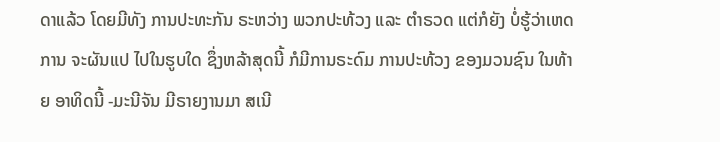ດາແລ້ວ ໂດຍມີທັງ ການປະທະກັນ ຣະຫວ່າງ ພວກປະທ້ວງ ແລະ ຕໍາຣວດ ແຕ່ກໍຍັງ ບໍ່ຮູ້ວ່າເຫດການ ຈະຜັນແປ ໄປໃນຮູບໃດ ຊຶ່ງຫລ້າສຸດນີ້ ກໍມີການຣະດົມ ການປະທ້ວງ ຂອງມວນຊົນ ໃນທ້າຍ ອາທິດນີ້ -ມະນີຈັນ ມີຣາຍງານມາ ສເນີ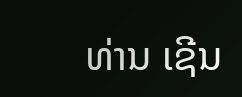ທ່ານ ເຊີນ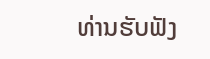ທ່ານຮັບຟັງ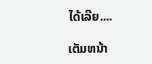ໄດ້ເລີຍ....

ເຕັມຫນ້າ